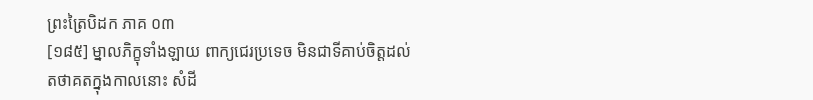ព្រះត្រៃបិដក ភាគ ០៣
[១៨៥] ម្នាលភិក្ខុទាំងឡាយ ពាក្យជេរប្រទេច មិនជាទីគាប់ចិត្ដដល់តថាគតក្នុងកាលនោះ សំដី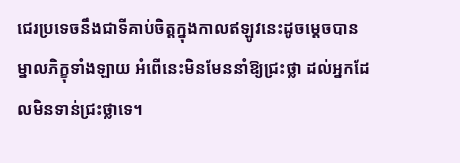ជេរប្រទេចនឹងជាទីគាប់ចិត្ដក្នុងកាលឥឡូវនេះដូចម្ដេចបាន ម្នាលភិក្ខុទាំងឡាយ អំពើនេះមិនមែននាំឱ្យជ្រះថ្លា ដល់អ្នកដែលមិនទាន់ជ្រះថ្លាទេ។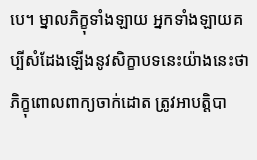បេ។ ម្នាលភិក្ខុទាំងឡាយ អ្នកទាំងឡាយគប្បីសំដែងឡើងនូវសិក្ខាបទនេះយ៉ាងនេះថា ភិក្ខុពោលពាក្យចាក់ដោត ត្រូវអាបត្ដិបា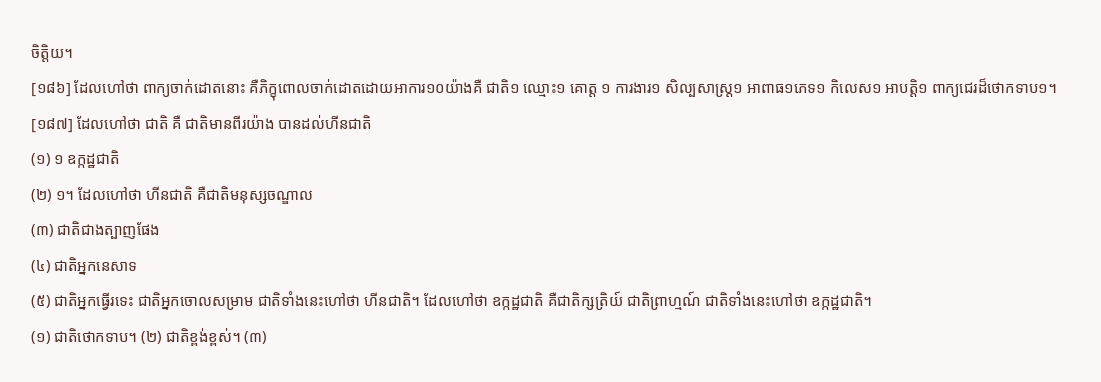ចិត្ដិយ។
[១៨៦] ដែលហៅថា ពាក្យចាក់ដោតនោះ គឺភិក្ខុពោលចាក់ដោតដោយអាការ១០យ៉ាងគឺ ជាតិ១ ឈ្មោះ១ គោត្ដ ១ ការងារ១ សិល្បសាស្ដ្រ១ អាពាធ១ភេទ១ កិលេស១ អាបត្ដិ១ ពាក្យជេរដ៏ថោកទាប១។
[១៨៧] ដែលហៅថា ជាតិ គឺ ជាតិមានពីរយ៉ាង បានដល់ហីនជាតិ
(១) ១ ឧក្កដ្ឋជាតិ
(២) ១។ ដែលហៅថា ហីនជាតិ គឺជាតិមនុស្សចណ្ឌាល
(៣) ជាតិជាងត្បាញផែង
(៤) ជាតិអ្នកនេសាទ
(៥) ជាតិអ្នកធ្វើរទេះ ជាតិអ្នកចោលសម្រាម ជាតិទាំងនេះហៅថា ហីនជាតិ។ ដែលហៅថា ឧក្កដ្ឋជាតិ គឺជាតិក្សត្រិយ៍ ជាតិព្រាហ្មណ៍ ជាតិទាំងនេះហៅថា ឧក្កដ្ឋជាតិ។
(១) ជាតិថោកទាប។ (២) ជាតិខ្ពង់ខ្ពស់។ (៣)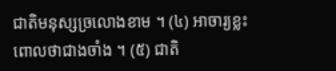ជាតិមនុស្សច្រលោងខាម ។ (៤) អាចារ្យខ្លះពោលថាជាងចាំង ។ (៥) ជាតិ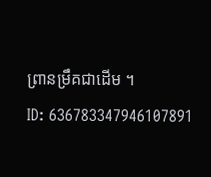ព្រានម្រឹគជាដើម ។
ID: 636783347946107891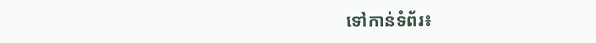ទៅកាន់ទំព័រ៖